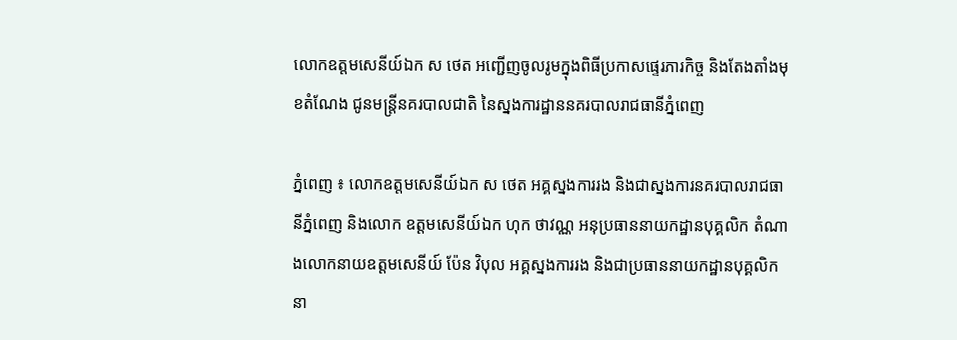លោកឧត្តមសេនីយ៍ឯក ស ថេត អញ្ជេីញចូលរូមក្នុងពិធីប្រកាសផ្ទេរភារកិច្ច និងតែងតាំងមុខតំណែង ជូនមន្ត្រីនគរបាលជាតិ នៃស្នងការដ្ឋាននគរបាលរាជធានីភ្នំពេញ

ភ្នំពេញ ៖ លោកឧត្តមសេនីយ៍ឯក ស ថេត អគ្គស្នងការរង និងជាស្នងការនគរបាលរាជធានីភ្នំពេញ និងលោក ឧត្តមសេនីយ៍ឯក ហុក ថាវណ្ណ អនុប្រធាននាយកដ្ឋានបុគ្គលិក តំណាងលោកនាយឧត្តមសេនីយ៍ ប៉ែន វិបុល អគ្គស្នងការរង និងជាប្រធាននាយកដ្ឋានបុគ្គលិក នា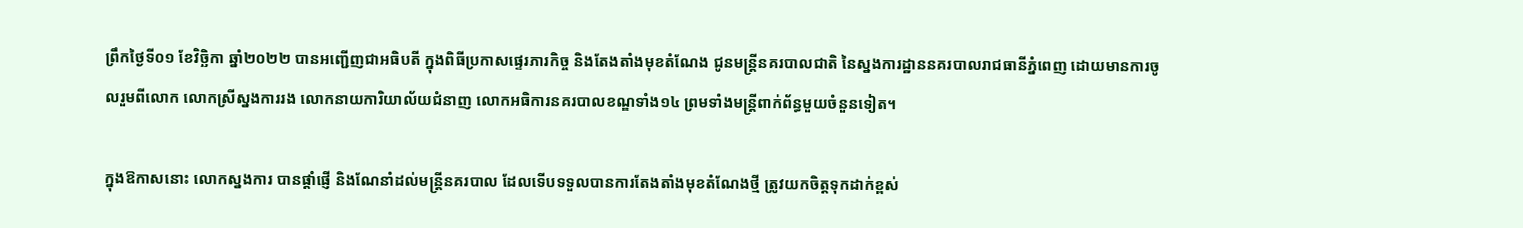ព្រឹកថ្ងៃទី០១ ខែវិច្ឆិកា ឆ្នាំ២០២២ បានអញ្ជេីញជាអធិបតី ក្នុងពិធីប្រកាសផ្ទេរភារកិច្ច និងតែងតាំងមុខតំណែង ជូនមន្ត្រីនគរបាលជាតិ នៃស្នងការដ្ឋាននគរបាលរាជធានីភ្នំពេញ ដោយមានការចូលរួមពីលោក លោកស្រីស្នងការរង លោកនាយការិយាល័យជំនាញ លោកអធិការនគរបាលខណ្ឌទាំង១៤ ព្រមទាំងមន្ត្រីពាក់ព័ន្ធមួយចំនួនទៀត។

ក្នុងឱកាសនោះ លោកស្នងការ បានផ្តាំផ្ញេី និងណែនាំដល់មន្ត្រីនគរបាល ដែលទេីបទទួលបានការតែងតាំងមុខតំណែងថ្មី ត្រូវយកចិត្តទុកដាក់ខ្ពស់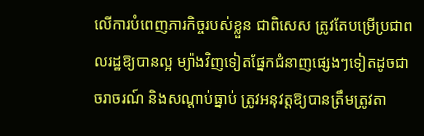លេីការបំពេញភារកិច្ចរបស់ខ្លួន ជាពិសេស ត្រូវតែបម្រេីប្រជាពលរដ្ឋឱ្យបានល្អ ម្យ៉ាងវិញទៀតផ្នែកជំនាញផ្សេងៗទៀតដូចជាចរាចរណ៍ និងសណ្តាប់ធ្នាប់ ត្រូវអនុវត្តឱ្យបានត្រឹមត្រូវតា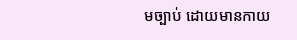មច្បាប់ ដោយមានកាយ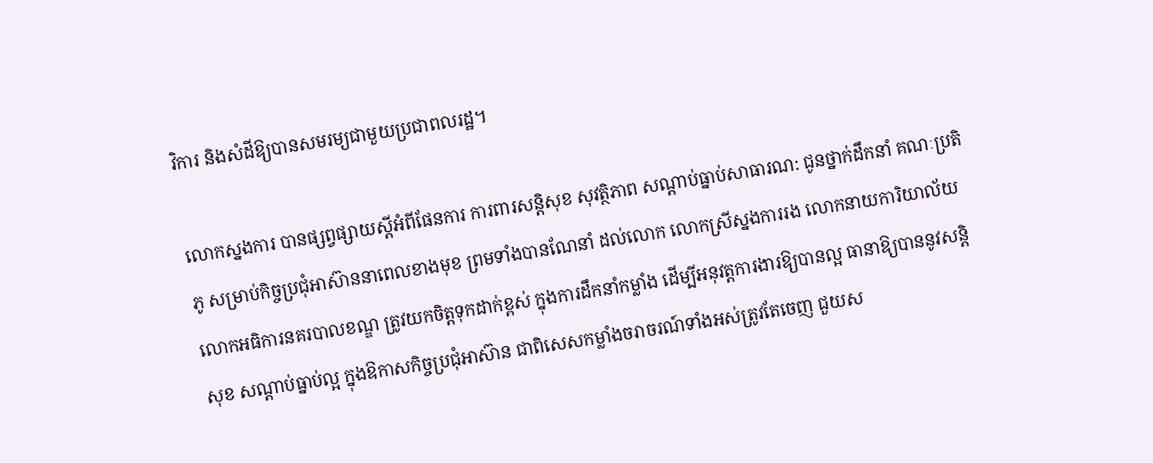វិការ និងសំដីឱ្យបានសមរម្យជាមួយប្រជាពលរដ្ឋ។

លោកស្នងការ បានផ្សព្វផ្សាយស្តីអំពីផែនការ ការពារសន្តិសុខ សុវត្ថិភាព សណ្តាប់ធ្នាប់សាធារណ: ជូនថ្នាក់ដឹកនាំ គណៈប្រតិភូ សម្រាប់កិច្ចប្រជុំអាស៊ាននាពេលខាងមុខ ព្រមទាំងបានណែនាំ ដល់លោក លោកស្រីស្នងការរង លោកនាយការិយាល័យ លោកអធិការនគរបាលខណ្ឌ ត្រូវយកចិត្តទុកដាក់ខ្ពស់ ក្នុងការដឹកនាំកម្លាំង ដេីម្បីអនុវត្តការងារឱ្យបានល្អ ធានាឱ្យបាននូវសន្តិសុខ សណ្តាប់ធ្នាប់ល្អ ក្នុងឱកាសកិច្ចប្រជុំអាស៊ាន ជាពិសេសកម្លាំងចរាចរណ៍ទាំងអស់ត្រូវតែចេញ ជួយស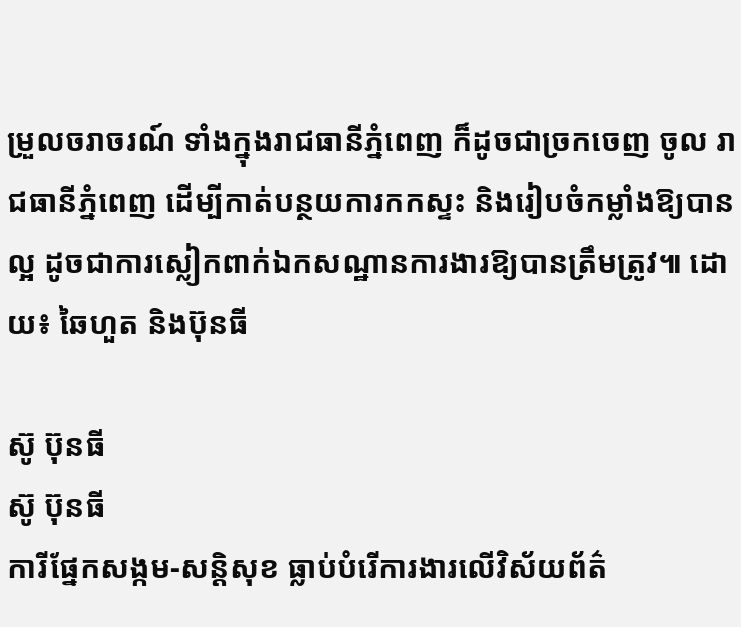ម្រួលចរាចរណ៍ ទាំងក្នុងរាជធានីភ្នំពេញ ក៏ដូចជាច្រកចេញ ចូល រាជធានីភ្នំពេញ ដេីម្បីកាត់បន្ថយការកកស្ទះ និងរៀបចំកម្លាំងឱ្យបានល្អ ដូចជាការស្លៀកពាក់ឯកសណ្ឋានការងារឱ្យបានត្រឹមត្រូវ៕ ដោយ៖ ឆៃហួត និងប៊ុនធី

ស៊ូ ប៊ុនធី
ស៊ូ ប៊ុនធី
ការីផ្នែកសង្កម-សន្តិសុខ ធ្លាប់បំរើការងារលើវិស័យព័ត៌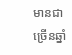មានជាច្រើនឆ្នាំ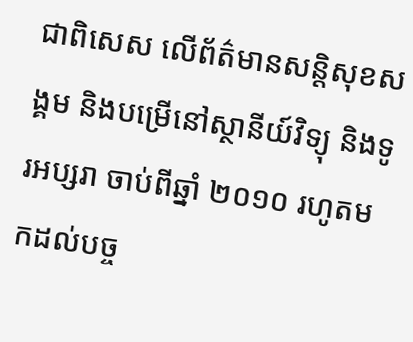ជាពិសេស លើព័ត៌មានសន្តិសុខសង្គម និងបម្រើនៅស្ថានីយ៍វិទ្យុ និងទូរអប្សរា ចាប់ពីឆ្នាំ ២០១០ រហូតមកដល់បច្ច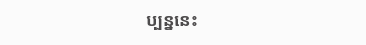ប្បន្ននេះ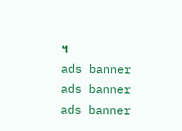។
ads banner
ads banner
ads banner